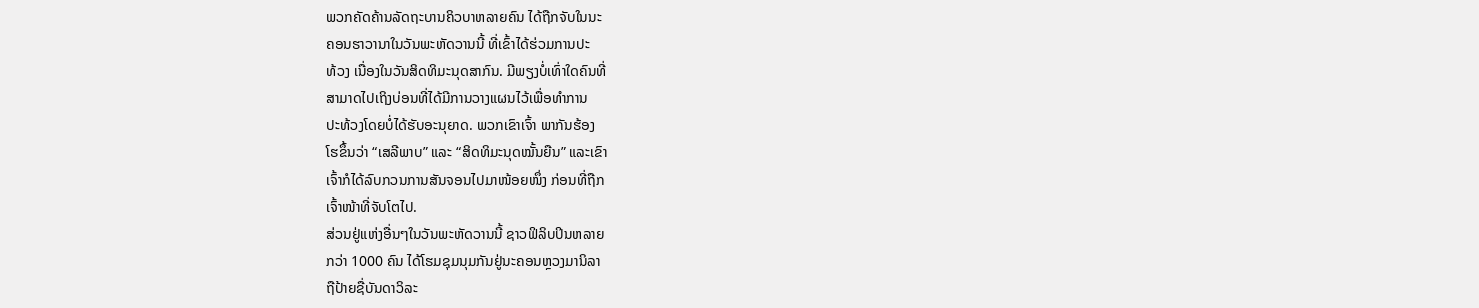ພວກຄັດຄ້ານລັດຖະບານຄິວບາຫລາຍຄົນ ໄດ້ຖືກຈັບໃນນະ
ຄອນຮາວານາໃນວັນພະຫັດວານນີ້ ທີ່ເຂົ້າໄດ້ຮ່ວມການປະ
ທ້ວງ ເນື່ອງໃນວັນສິດທິມະນຸດສາກົນ. ມີພຽງບໍ່ເທົ່າໃດຄົນທີ່
ສາມາດໄປເຖິງບ່ອນທີ່ໄດ້ມີການວາງແຜນໄວ້ເພື່ອທຳການ
ປະທ້ວງໂດຍບໍ່ໄດ້ຮັບອະນຸຍາດ. ພວກເຂົາເຈົ້າ ພາກັນຮ້ອງ
ໂຮຂຶ້ນວ່າ “ເສລີພາບ” ແລະ “ສິດທິມະນຸດໝັ້ນຍືນ” ແລະເຂົາ
ເຈົ້າກໍໄດ້ລົບກວນການສັນຈອນໄປມາໜ້ອຍໜຶ່ງ ກ່ອນທີ່ຖືກ
ເຈົ້າໜ້າທີ່ຈັບໂຕໄປ.
ສ່ວນຢູ່ແຫ່ງອື່ນໆໃນວັນພະຫັດວານນີ້ ຊາວຟິລິບປິນຫລາຍ
ກວ່າ 1000 ຄົນ ໄດ້ໂຮມຊຸມນຸມກັນຢູ່ນະຄອນຫຼວງມານິລາ
ຖືປ້າຍຊື່ບັນດາວິລະ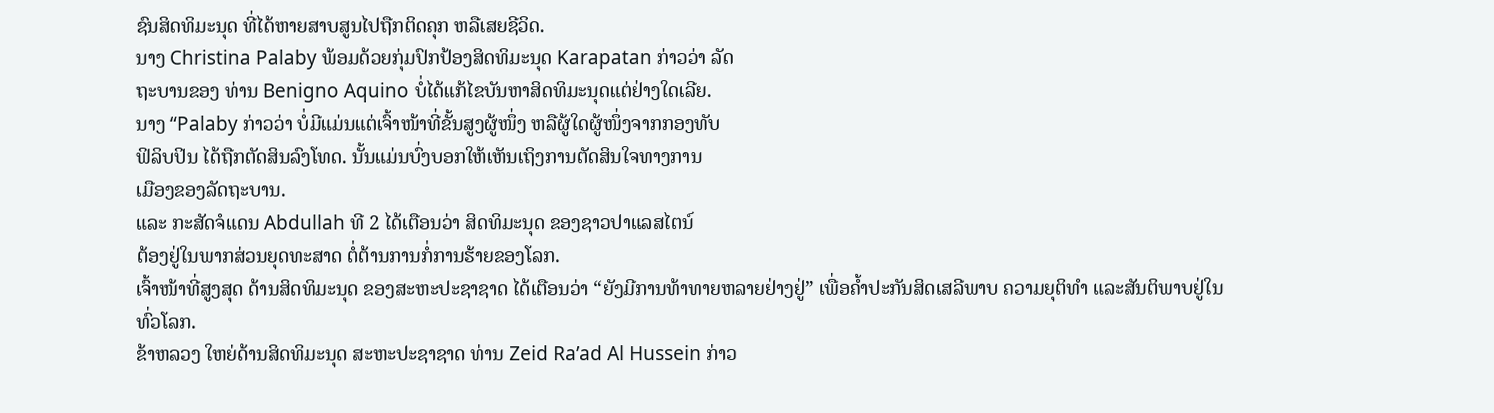ຊົນສິດທິມະນຸດ ທີ່ໄດ້ຫາຍສາບສູນໄປຖືກຕິດຄຸກ ຫລືເສຍຊີວິດ.
ນາງ Christina Palaby ພ້ອມດ້ວຍກຸ່ມປົກປ້ອງສິດທິມະນຸດ Karapatan ກ່າວວ່າ ລັດ
ຖະບານຂອງ ທ່ານ Benigno Aquino ບໍ່ໄດ້ແກ້ໄຂບັນຫາສິດທິມະນຸດແຕ່ຢ່າງໃດເລີຍ.
ນາງ “Palaby ກ່າວວ່າ ບໍ່ມີແມ່ນແຕ່ເຈົ້າໜ້າທີ່ຂັ້ນສູງຜູ້ໜຶ່ງ ຫລືຜູ້ໃດຜູ້ໜຶ່ງຈາກກອງທັບ
ຟິລິບປິນ ໄດ້ຖືກຕັດສິນລົງໂທດ. ນັ້ນແມ່ນບົ່ງບອກໃຫ້ເຫັນເຖິງການຕັດສິນໃຈທາງການ
ເມືອງຂອງລັດຖະບານ.
ແລະ ກະສັດຈໍແດນ Abdullah ທີ 2 ໄດ້ເຕືອນວ່າ ສິດທິມະນຸດ ຂອງຊາວປາແລສໄຕນ໌
ຕ້ອງຢູ່ໃນພາກສ່ວນຍຸດທະສາດ ຕໍ່ຕ້ານການກໍ່ການຮ້າຍຂອງໂລກ.
ເຈົ້າໜ້າທີ່ສູງສຸດ ດ້ານສິດທິມະນຸດ ຂອງສະຫະປະຊາຊາດ ໄດ້ເຕືອນວ່າ “ຍັງມີການທ້າທາຍຫລາຍຢ່າງຢູ່” ເພື່ອຄໍ້າປະກັນສິດເສລີພາບ ຄວາມຍຸຕິທຳ ແລະສັນຕິພາບຢູ່ໃນທົ່ວໂລກ.
ຂ້າຫລວງ ໃຫຍ່ດ້ານສິດທິມະນຸດ ສະຫະປະຊາຊາດ ທ່ານ Zeid Ra’ad Al Hussein ກ່າວ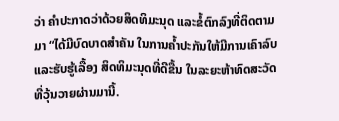ວ່າ ຄຳປະກາດວ່າດ້ວຍສິດທິມະນຸດ ແລະຂໍ້ຕົກລົງທີ່ຕິດຕາມ ມາ “ໄດ້ມີບົດບາດສຳຄັນ ໃນການຄ້ຳປະກັນໃຫ້ມີການເຄົາລົບແລະຮັບຮູ້ເລື້ອງ ສິດທິມະນຸດທີ່ດີຂື້ນ ໃນລະຍະຫ້າທົດສະວັດທີ່ວຸ້ນວາຍຜ່ານມານີ້.